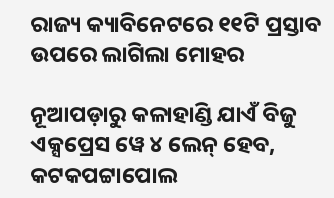ରାଜ୍ୟ କ୍ୟାବିନେଟରେ ୧୧ଟି ପ୍ରସ୍ତାବ ଉପରେ ଲାଗିଲା ମୋହର

ନୂଆପଡ଼ାରୁ କଳାହାଣ୍ଡି ଯାଏଁ ବିଜୁ ଏକ୍ସପ୍ରେସ ୱେ ୪ ଲେନ୍ ହେବ, କଟକପଟ୍ଟାପୋଲ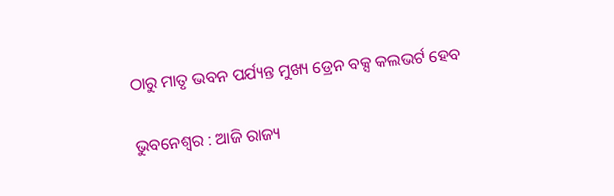ଠାରୁ ମାତୃ ଭବନ ପର୍ଯ୍ୟନ୍ତ ମୁଖ୍ୟ ଡ୍ରେନ ବକ୍ସ କଲଭର୍ଟ ହେବ

ଭୁବନେଶ୍ୱର : ଆଜି ରାଜ୍ୟ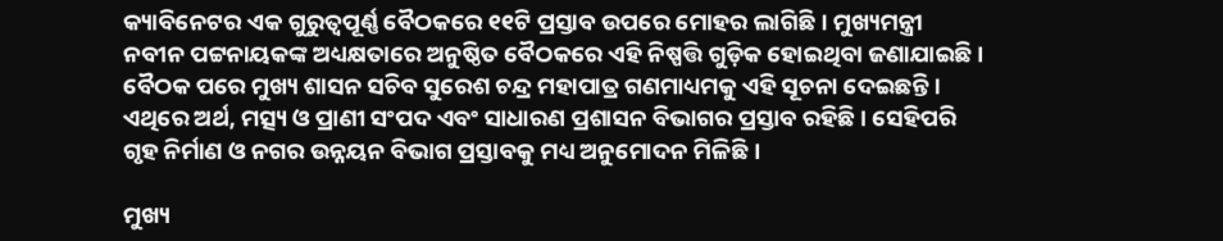କ୍ୟାବିନେଟର ଏକ ଗୁରୁତ୍ୱପୂର୍ଣ୍ଣ ବୈଠକରେ ୧୧ଟି ପ୍ରସ୍ତାବ ଉପରେ ମୋହର ଲାଗିଛି । ମୁଖ୍ୟମନ୍ତ୍ରୀ ନବୀନ ପଟ୍ଟନାୟକଙ୍କ ଅଧ୍ୟକ୍ଷତାରେ ଅନୁଷ୍ଠିତ ବୈଠକରେ ଏହି ନିଷ୍ପତ୍ତି ଗୁଡ଼ିକ ହୋଇଥିବା ଜଣାଯାଇଛି । ବୈଠକ ପରେ ମୁଖ୍ୟ ଶାସନ ସଚିବ ସୁରେଶ ଚନ୍ଦ୍ର ମହାପାତ୍ର ଗଣମାଧ୍ୟମକୁ ଏହି ସୂଚନା ଦେଇଛନ୍ତି। ଏଥିରେ ଅର୍ଥ, ମତ୍ସ୍ୟ ଓ ପ୍ରାଣୀ ସଂପଦ ଏବଂ ସାଧାରଣ ପ୍ରଶାସନ ବିଭାଗର ପ୍ରସ୍ତାବ ରହିଛି । ସେହିପରି ଗୃହ ନିର୍ମାଣ ଓ ନଗର ଉନ୍ନୟନ ବିଭାଗ ପ୍ରସ୍ତାବକୁ ମଧ୍ୟ ଅନୁମୋଦନ ମିଳିଛି ।

ମୁଖ୍ୟ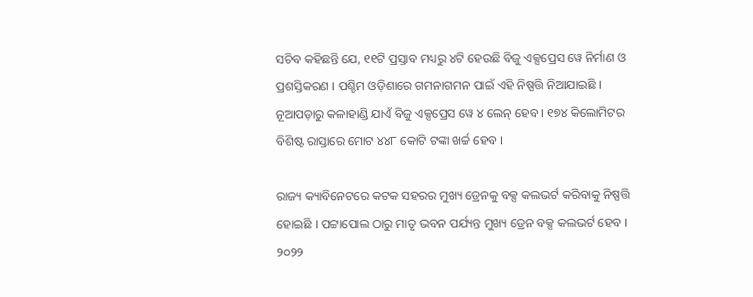ସଚିବ କହିଛନ୍ତି ଯେ, ୧୧ଟି ପ୍ରସ୍ତାବ ମଧ୍ୟରୁ ୪ଟି ହେଉଛି ବିଜୁ ଏକ୍ସପ୍ରେସ ୱେ ନିର୍ମାଣ ଓ ପ୍ରଶସ୍ତିକରଣ । ପଶ୍ଚିମ ଓଡ଼ିଶାରେ ଗମନାଗମନ ପାଇଁ ଏହି ନିଷ୍ପତ୍ତି ନିଆଯାଇଛି । ନୂଆପଡ଼ାରୁ କଳାହାଣ୍ଡି ଯାଏଁ ବିଜୁ ଏକ୍ସପ୍ରେସ ୱେ ୪ ଲେନ୍ ହେବ । ୧୭୪ କିଲୋମିଟର ବିଶିଷ୍ଟ ରାସ୍ତାରେ ମୋଟ ୪୪୮ କୋଟି ଟଙ୍କା ଖର୍ଚ୍ଚ ହେବ ।

ରାଜ୍ୟ କ୍ୟାବିନେଟରେ କଟକ ସହରର ମୁଖ୍ୟ ଡ୍ରେନକୁ ବକ୍ସ କଲଭର୍ଟ କରିବାକୁ ନିଷ୍ପତ୍ତି ହୋଇଛି । ପଟ୍ଟାପୋଲ ଠାରୁ ମାତୃ ଭବନ ପର୍ଯ୍ୟନ୍ତ ମୁଖ୍ୟ ଡ୍ରେନ ବକ୍ସ କଲଭର୍ଟ ହେବ । ୨୦୨୨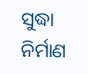ସୁଦ୍ଧା ନିର୍ମାଣ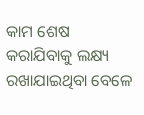କାମ ଶେଷ କରାଯିବାକୁ ଲକ୍ଷ୍ୟ ରଖାଯାଇଥିବା ବେଳେ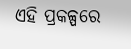ଏହି ପ୍ରକଳ୍ପରେ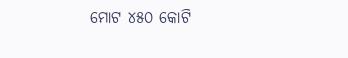ମୋଟ ୪୫୦ କୋଟି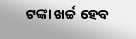ଟଙ୍କା ଖର୍ଚ୍ଚ ହେବ